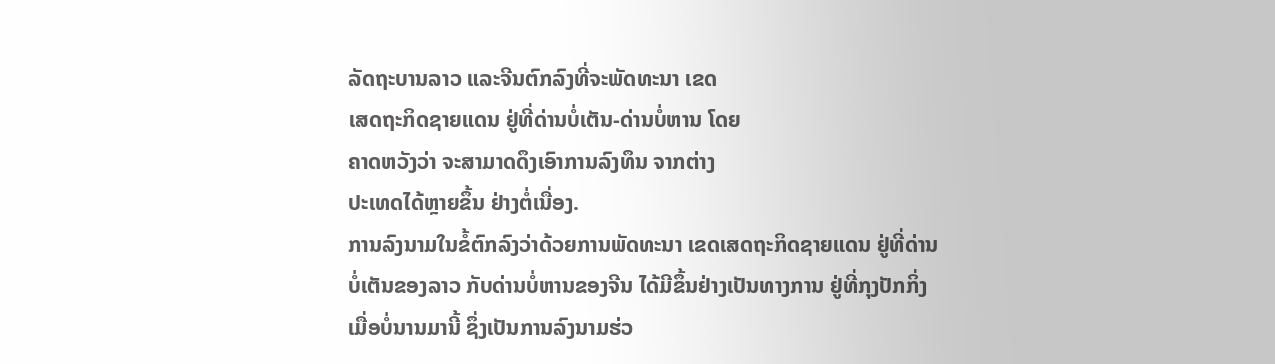ລັດຖະບານລາວ ແລະຈີນຕົກລົງທີ່ຈະພັດທະນາ ເຂດ
ເສດຖະກິດຊາຍແດນ ຢູ່ທີ່ດ່ານບໍ່ເຕັນ-ດ່ານບໍ່ຫານ ໂດຍ
ຄາດຫວັງວ່າ ຈະສາມາດດຶງເອົາການລົງທຶນ ຈາກຕ່າງ
ປະເທດໄດ້ຫຼາຍຂຶ້ນ ຢ່າງຕໍ່ເນື່ອງ.
ການລົງນາມໃນຂໍ້ຕົກລົງວ່າດ້ວຍການພັດທະນາ ເຂດເສດຖະກິດຊາຍແດນ ຢູ່ທີ່ດ່ານ
ບໍ່ເຕັນຂອງລາວ ກັບດ່ານບໍ່ຫານຂອງຈີນ ໄດ້ມີຂຶ້ນຢ່າງເປັນທາງການ ຢູ່ທີ່ກຸງປັກກິ່ງ
ເມື່ອບໍ່ນານມານີ້ ຊຶ່ງເປັນການລົງນາມຮ່ວ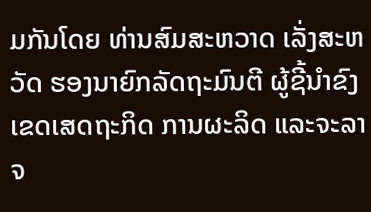ມກັນໂດຍ ທ່ານສົມສະຫວາດ ເລັ່ງສະຫວັດ ຮອງນາຍົກລັດຖະມົນຕີ ຜູ້ຊີ້ນຳຂົງເຂດເສດຖະກິດ ການຜະລິດ ແລະຈະລາຈ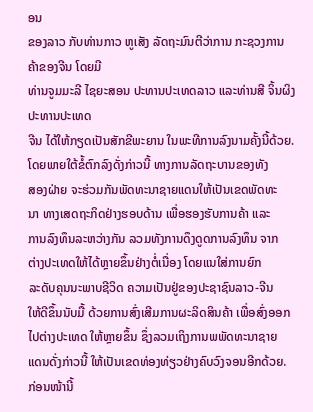ອນ
ຂອງລາວ ກັບທ່ານກາວ ຫູເສັງ ລັດຖະມົນຕີວ່າການ ກະຊວງການຄ້າຂອງຈີນ ໂດຍມີ
ທ່ານຈູມມະລີ ໄຊຍະສອນ ປະທານປະເທດລາວ ແລະທ່ານສີ ຈິ້ນຜິງ ປະທານປະເທດ
ຈີນ ໄດ້ໃຫ້ກຽດເປັນສັກຂີພະຍານ ໃນພະທີການລົງນາມຄັ້ງນີ້ດ້ວຍ.
ໂດຍພາຍໃຕ້ຂໍ້ຕົກລົງດັ່ງກ່າວນີ້ ທາງການລັດຖະບານຂອງທັງ
ສອງຝ່າຍ ຈະຮ່ວມກັນພັດທະນາຊາຍແດນໃຫ້ເປັນເຂດພັດທະ
ນາ ທາງເສດຖະກິດຢ່າງຮອບດ້ານ ເພື່ອຮອງຮັບການຄ້າ ແລະ
ການລົງທຶນລະຫວ່າງກັນ ລວມທັງການດຶງດູດການລົງທຶນ ຈາກ
ຕ່າງປະເທດໃຫ້ໄດ້ຫຼາຍຂຶ້ນຢ່າງຕໍ່ເນື່ອງ ໂດຍແນໃສ່ການຍົກ
ລະດັບຄຸນນະພາບຊີວິດ ຄວາມເປັນຢູ່ຂອງປະຊາຊົນລາວ-ຈີນ
ໃຫ້ດີຂຶ້ນນັບມື້ ດ້ວຍການສົ່ງເສີມການຜະລິດສິນຄ້າ ເພື່ອສົ່ງອອກ
ໄປຕ່າງປະເທດ ໃຫ້ຫຼາຍຂຶ້ນ ຊຶ່ງລວມເຖິງການພພັດທະນາຊາຍ
ແດນດັ່ງກ່າວນີ້ ໃຫ້ເປັນເຂດທ່ອງທ່ຽວຢ່າງຄົບວົງຈອນອີກດ້ວຍ.
ກ່ອນໜ້ານີ້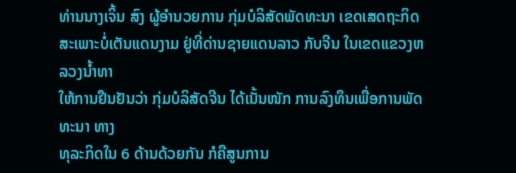ທ່ານນາງເຈິ້ນ ສົງ ຜູ້ອຳນວຍການ ກຸ່ມບໍລິສັດພັດທະນາ ເຂດເສດຖະກິດ
ສະເພາະບໍ່ເຕັນແດນງາມ ຢູ່ທີ່ດ່ານຊາຍແດນລາວ ກັບຈີນ ໃນເຂດແຂວງຫລວງນ້ຳທາ
ໃຫ້ການຢືນຢັນວ່າ ກຸ່ມບໍລິສັດຈີນ ໄດ້ເນັ້ນໜັກ ການລົງທຶນເພື່ອການພັດທະນາ ທາງ
ທຸລະກິດໃນ 6 ດ້ານດ້ວຍກັນ ກໍຄືສູນການ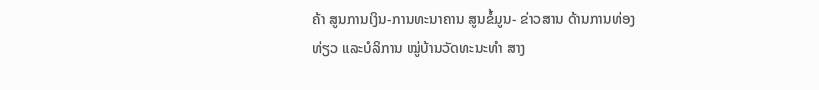ຄ້າ ສູນການເງິນ-ການທະນາຄານ ສູນຂໍ້ມູນ- ຂ່າວສານ ດ້ານການທ່ອງທ່ຽວ ແລະບໍລິການ ໝູ່ບ້ານວັດທະນະທຳ ສາງ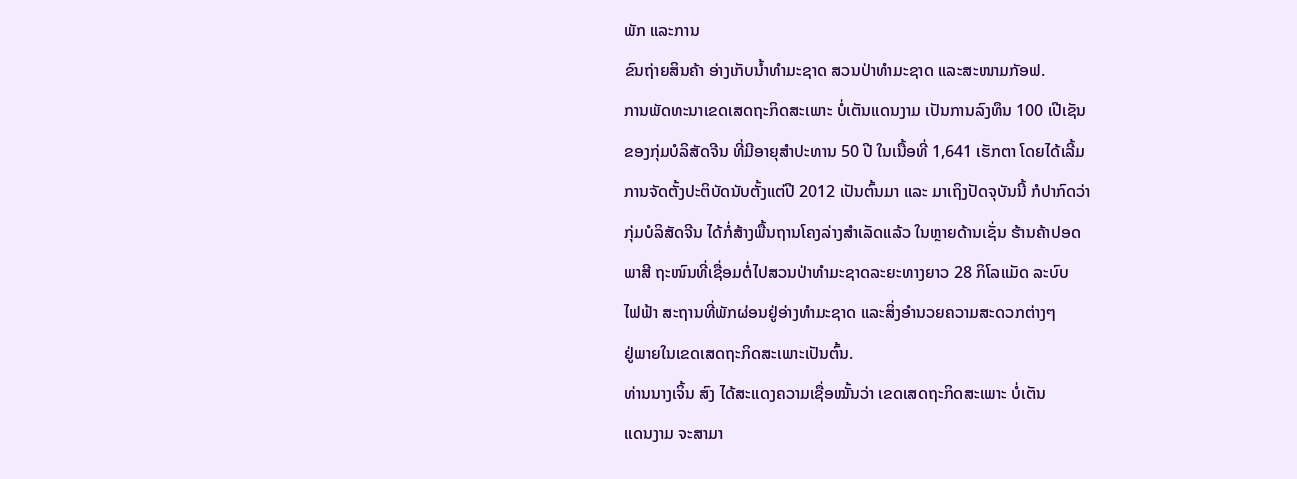ພັກ ແລະການ
ຂົນຖ່າຍສິນຄ້າ ອ່າງເກັບນ້ຳທຳມະຊາດ ສວນປ່າທຳມະຊາດ ແລະສະໜາມກັອຟ.
ການພັດທະນາເຂດເສດຖະກິດສະເພາະ ບໍ່ເຕັນແດນງາມ ເປັນການລົງທຶນ 100 ເປີເຊັນ
ຂອງກຸ່ມບໍລິສັດຈີນ ທີ່ມີອາຍຸສຳປະທານ 50 ປີ ໃນເນື້ອທີ່ 1,641 ເຮັກຕາ ໂດຍໄດ້ເລີ້ມ
ການຈັດຕັ້ງປະຕິບັດນັບຕັ້ງແຕ່ປີ 2012 ເປັນຕົ້ນມາ ແລະ ມາເຖິງປັດຈຸບັນນີ້ ກໍປາກົດວ່າ
ກຸ່ມບໍລິສັດຈີນ ໄດ້ກໍ່ສ້າງພື້ນຖານໂຄງລ່າງສຳເລັດແລ້ວ ໃນຫຼາຍດ້ານເຊັ່ນ ຮ້ານຄ້າປອດ
ພາສີ ຖະໜົນທີ່ເຊື່ອມຕໍ່ໄປສວນປ່າທຳມະຊາດລະຍະທາງຍາວ 28 ກິໂລແມັດ ລະບົບ
ໄຟຟ້າ ສະຖານທີ່ພັກຜ່ອນຢູ່ອ່າງທຳມະຊາດ ແລະສິ່ງອຳນວຍຄວາມສະດວກຕ່າງໆ
ຢູ່ພາຍໃນເຂດເສດຖະກິດສະເພາະເປັນຕົ້ນ.
ທ່ານນາງເຈິ້ນ ສົງ ໄດ້ສະແດງຄວາມເຊື່ອໝັ້ນວ່າ ເຂດເສດຖະກິດສະເພາະ ບໍ່ເຕັນ
ແດນງາມ ຈະສາມາ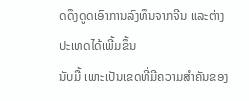ດດຶງດູດເອົາການລົງທຶນຈາກຈີນ ແລະຕ່າງປະເທດໄດ້ເພີ້ມຂຶ້ນ
ນັບມື້ ເພາະເປັນເຂດທີ່ມີຄວາມສຳຄັນຂອງ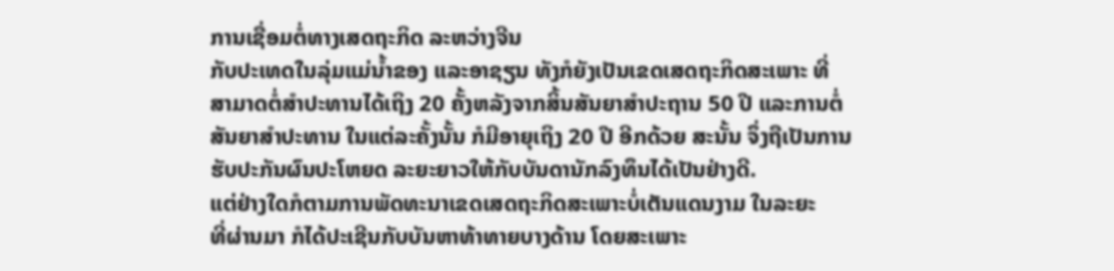ການເຊື່ອມຕໍ່ທາງເສດຖະກິດ ລະຫວ່າງຈີນ
ກັບປະເທດໃນລຸ່ມແມ່ນ້ຳຂອງ ແລະອາຊຽນ ທັງກໍຍັງເປັນເຂດເສດຖະກິດສະເພາະ ທີ່
ສາມາດຕໍ່ສຳປະທານໄດ້ເຖິງ 20 ຄັ້ງຫລັງຈາກສິ້ນສັນຍາສຳປະຖານ 50 ປີ ແລະການຕໍ່
ສັນຍາສຳປະທານ ໃນແຕ່ລະຄັ້ງນັ້ນ ກໍມີອາຍຸເຖິງ 20 ປີ ອີກດ້ວຍ ສະນັ້ນ ຈຶ່ງຖືເປັນການ
ຮັບປະກັນຜົນປະໂຫຍດ ລະຍະຍາວໃຫ້ກັບບັນດານັກລົງທຶນໄດ້ເປັນຢ່າງດີ.
ແຕ່ຢ່າງໃດກໍຕາມການພັດທະນາເຂດເສດຖະກິດສະເພາະບໍ່ເຕັນແດນງາມ ໃນລະຍະ
ທີ່ຜ່ານມາ ກໍໄດ້ປະເຊີນກັບບັນຫາທ້າທາຍບາງດ້ານ ໂດຍສະເພາະ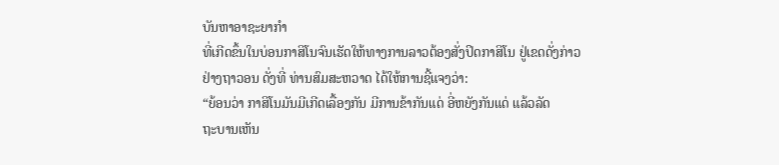ບັນຫາອາຊະຍາກຳ
ທີ່ເກີດຂຶ້ນໃນບ່ອນກາສິໂນຈົນເຮັດໃຫ້ທາງການລາວຕ້ອງສັ່ງປິດກາສິໂນ ຢູ່ເຂດດັ່ງກ່າວ
ຢ່າງຖາວອນ ດັ່ງທີ່ ທ່ານສົມສະຫວາດ ໄດ້ໃຫ້ການຊີ້ແຈງວ່າ:
“ຍ້ອນວ່າ ກາສິໂນມັນມີເກີດເລື້ອງກັນ ມີການຂ້າກັນແດ່ ອີ່ຫຍັງກັນແດ່ ແລ້ວລັດ
ຖະບານເຫັນ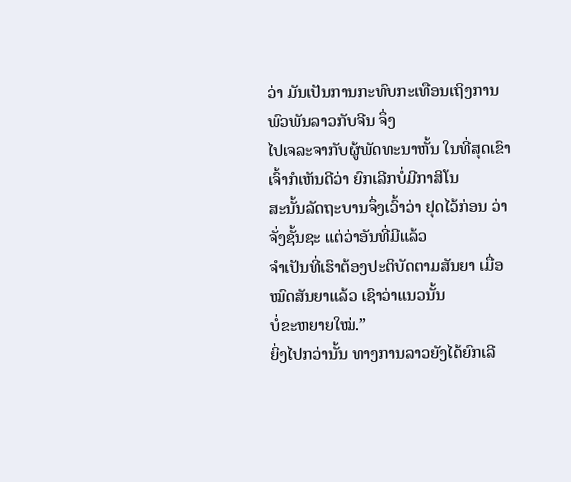ວ່າ ມັນເປັນການກະທົບກະເທືອນເຖິງການພົວພັນລາວກັບຈີນ ຈຶ່ງ
ໄປເຈລະຈາກັບຜູ້ພັດທະນາຫັ້ນ ໃນທີ່ສຸດເຂົາເຈົ້າກໍເຫັນດີວ່າ ຍົກເລີກບໍ່ມີກາສິໂນ
ສະນັ້ນລັດຖະບານຈຶ່ງເວົ້າວ່າ ຢຸດໄວ້ກ່ອນ ວ່າຈັ່ງຊັ້ນຊະ ແຕ່ວ່າອັນທີ່ມີແລ້ວ
ຈຳເປັນທີ່ເຮົາຕ້ອງປະຕິບັດຕາມສັນຍາ ເມື່ອໝົດສັນຍາແລ້ວ ເຊົາວ່າແນວນັ້ນ
ບໍ່ຂະຫຍາຍໃໝ່.”
ຍິ່ງໄປກວ່ານັ້ນ ທາງການລາວຍັງໄດ້ຍົກເລີ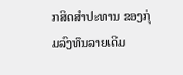ກສິດສຳປະທານ ຂອງກຸ່ມລົງທຶນລາຍເດີມ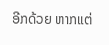ອີກດ້ວຍ ຫາກແຕ່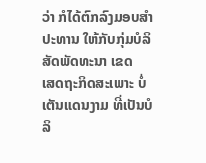ວ່າ ກໍໄດ້ຕົກລົງມອບສຳປະທານ ໃຫ້ກັບກຸ່ມບໍລິສັດພັດທະນາ ເຂດ
ເສດຖະກິດສະເພາະ ບໍ່ເຕັນແດນງາມ ທີ່ເປັນບໍລິ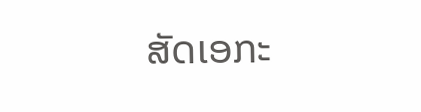ສັດເອກະ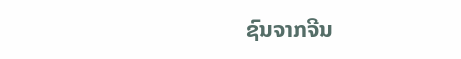ຊົນຈາກຈີນ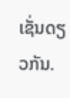ເຊັ່ນດຽວກັນ.